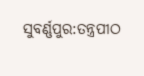ସୁବର୍ଣ୍ଣପୁର:ତନ୍ତ୍ରପୀଠ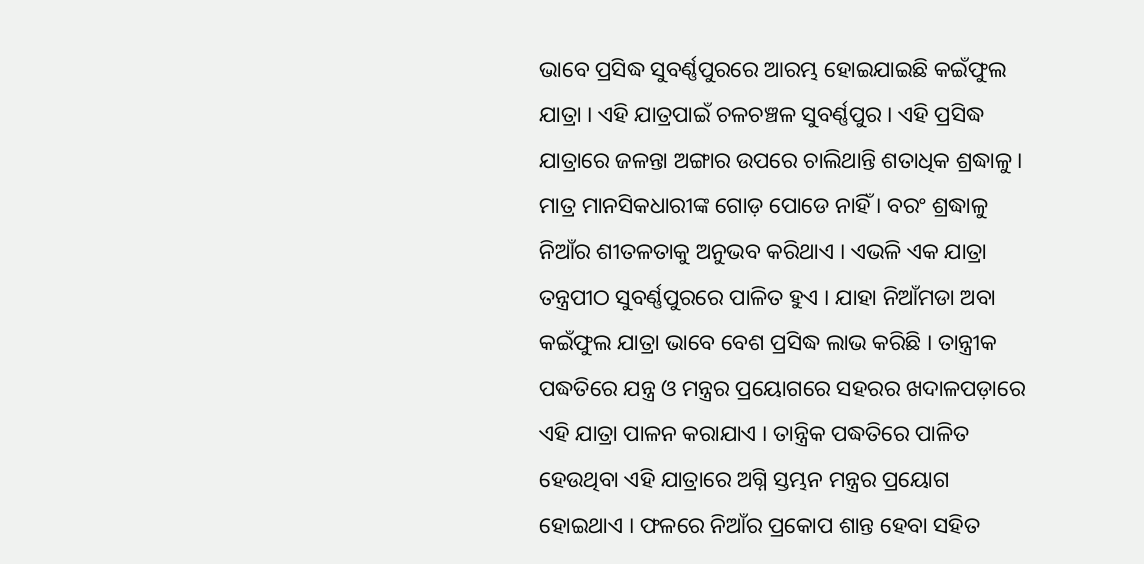ଭାବେ ପ୍ରସିଦ୍ଧ ସୁବର୍ଣ୍ଣପୁରରେ ଆରମ୍ଭ ହୋଇଯାଇଛି କଇଁଫୁଲ ଯାତ୍ରା । ଏହି ଯାତ୍ରପାଇଁ ଚଳଚଞ୍ଚଳ ସୁବର୍ଣ୍ଣପୁର । ଏହି ପ୍ରସିଦ୍ଧ ଯାତ୍ରାରେ ଜଳନ୍ତା ଅଙ୍ଗାର ଉପରେ ଚାଲିଥାନ୍ତି ଶତାଧିକ ଶ୍ରଦ୍ଧାଳୁ । ମାତ୍ର ମାନସିକଧାରୀଙ୍କ ଗୋଡ଼ ପୋଡେ ନାହିଁ । ବରଂ ଶ୍ରଦ୍ଧାଳୁ ନିଆଁର ଶୀତଳତାକୁ ଅନୁଭବ କରିଥାଏ । ଏଭଳି ଏକ ଯାତ୍ରା ତନ୍ତ୍ରପୀଠ ସୁବର୍ଣ୍ଣପୁରରେ ପାଳିତ ହୁଏ । ଯାହା ନିଆଁମଡା ଅବା କଇଁଫୁଲ ଯାତ୍ରା ଭାବେ ବେଶ ପ୍ରସିଦ୍ଧ ଲାଭ କରିଛି । ତାନ୍ତ୍ରୀକ ପଦ୍ଧତିରେ ଯନ୍ତ୍ର ଓ ମନ୍ତ୍ରର ପ୍ରୟୋଗରେ ସହରର ଖଦାଳପଡ଼ାରେ ଏହି ଯାତ୍ରା ପାଳନ କରାଯାଏ । ତାନ୍ତ୍ରିକ ପଦ୍ଧତିରେ ପାଳିତ ହେଉଥିବା ଏହି ଯାତ୍ରାରେ ଅଗ୍ନି ସ୍ତମ୍ଭନ ମନ୍ତ୍ରର ପ୍ରୟୋଗ ହୋଇଥାଏ । ଫଳରେ ନିଆଁର ପ୍ରକୋପ ଶାନ୍ତ ହେବା ସହିତ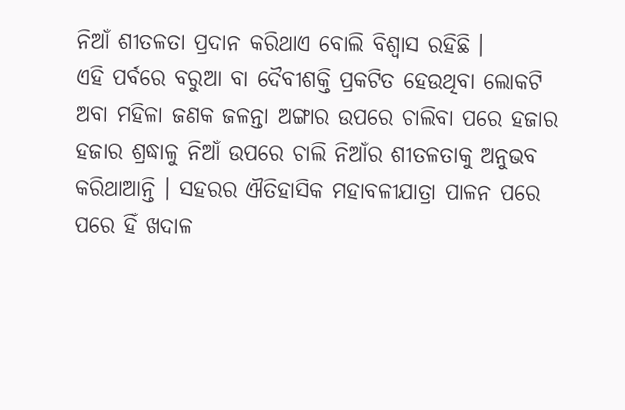ନିଆଁ ଶୀତଳତା ପ୍ରଦାନ କରିଥାଏ ବୋଲି ବିଶ୍ବାସ ରହିଛି ।
ଏହି ପର୍ବରେ ବରୁଆ ବା ଦୈବୀଶକ୍ତି ପ୍ରକଟିତ ହେଉଥିବା ଲୋକଟି ଅବା ମହିଳା ଜଣକ ଜଳନ୍ତା ଅଙ୍ଗାର ଉପରେ ଚାଲିବା ପରେ ହଜାର ହଜାର ଶ୍ରଦ୍ଧାଳୁ ନିଆଁ ଉପରେ ଚାଲି ନିଆଁର ଶୀତଳତାକୁ ଅନୁଭବ କରିଥାଆନ୍ତି । ସହରର ଐତିହାସିକ ମହାବଳୀଯାତ୍ରା ପାଳନ ପରେ ପରେ ହିଁ ଖଦାଳ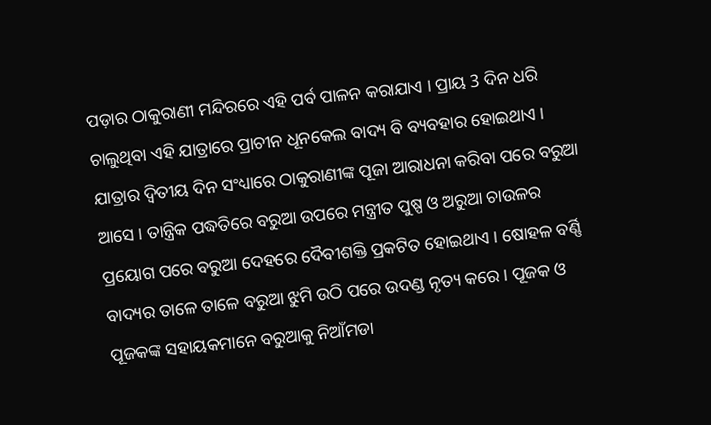ପଡ଼ାର ଠାକୁରାଣୀ ମନ୍ଦିରରେ ଏହି ପର୍ବ ପାଳନ କରାଯାଏ । ପ୍ରାୟ 3 ଦିନ ଧରି ଚାଲୁଥିବା ଏହି ଯାତ୍ରାରେ ପ୍ରାଚୀନ ଧୂନକେଲ ବାଦ୍ୟ ବି ବ୍ୟବହାର ହୋଇଥାଏ । ଯାତ୍ରାର ଦ୍ୱିତୀୟ ଦିନ ସଂଧ୍ୟାରେ ଠାକୁରାଣୀଙ୍କ ପୂଜା ଆରାଧନା କରିବା ପରେ ବରୁଆ ଆସେ । ତାନ୍ତ୍ରିକ ପଦ୍ଧତିରେ ବରୁଆ ଉପରେ ମନ୍ତ୍ରୀତ ପୁଷ୍ପ ଓ ଅରୁଆ ଚାଉଳର ପ୍ରୟୋଗ ପରେ ବରୁଆ ଦେହରେ ଦୈବୀଶକ୍ତି ପ୍ରକଟିତ ହୋଇଥାଏ । ଷୋହଳ ବର୍ଣ୍ଣି ବାଦ୍ୟର ତାଳେ ତାଳେ ବରୁଆ ଝୁମି ଉଠି ପରେ ଉଦଣ୍ଡ ନୃତ୍ୟ କରେ । ପୂଜକ ଓ ପୂଜକଙ୍କ ସହାୟକମାନେ ବରୁଆକୁ ନିଆଁମଡା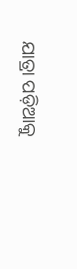ଯାତ୍ରା ପଡ଼ିଆକୁ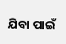ଯିବା ପାଇଁ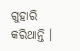ଗୁହାରି କରିଥାନ୍ତି ।